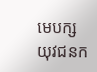មេបក្សយុវជនក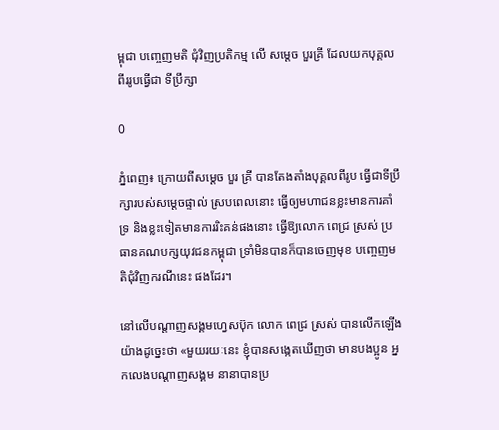ម្ពុជា បញ្ចេញមតិ ជុំវិញប្រតិកម្ម លើ សម្តេច បួរគ្រី ដែលយកបុគ្គលពីររូបធ្វើជា ទីប្រឹក្សា

0

ភ្នំពេញ៖ ក្រោយពីសម្តេច បួរ គ្រី បានតែងតាំងបុគ្គលពីរូប ធ្វើជាទីប្រឹក្សារបស់សម្តេចផ្ទាល់ ស្របពេលនោះ ធ្វើឲ្យមហាជនខ្លះមានការគាំទ្រ និងខ្លះទៀតមានការរិះគន់ផងនោះ ធ្វើឱ្យលោក ពេជ្រ ស្រស់ ប្រធានគណបក្សយុវជនកម្ពុជា ទ្រាំមិនបានក៏បានចេញមុខ បញ្ចេញមតិជុំវិញករណីនេះ ផងដែរ។

នៅលើបណ្ដាញសង្គមហ្វេសប៊ុក លោក ពេជ្រ ស្រស់ បានលើកឡើងយ៉ាងដូច្នេះថា «មួយរយៈនេះ ខ្ញុំបានសង្កេតឃើញថា មានបងប្អូន អ្នកលេងបណ្តាញសង្គម នានាបានប្រ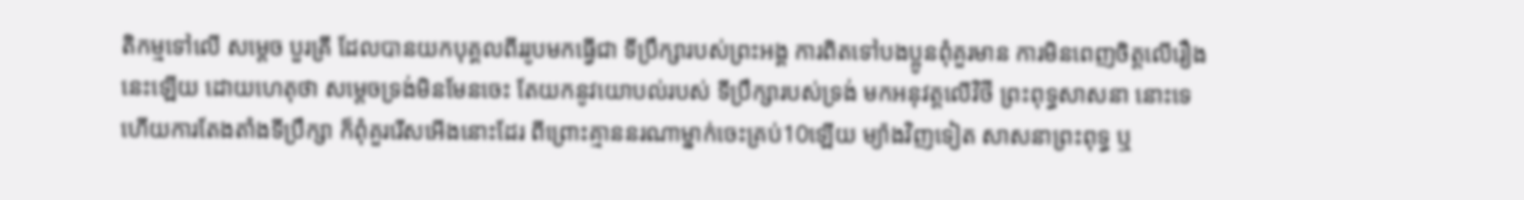តិកម្មទៅលើ សម្តេច បួរគ្រី ដែលបានយកបុគ្គលពីររូបមកធ្វើជា ទីប្រឹក្សារបស់ព្រះអង្គ ការពិតទៅបងប្អូនពុំគួរមាន ការមិនពេញចិត្តលើរឿងនេះឡើយ ដោយហេតុថា សម្តេចទ្រង់មិនមែនចេះ តែយកនូវយោបល់របស់ ទីប្រឹក្សារបស់ទ្រង់ មកអនុវត្តលើវិថី ព្រះពុទ្ធសាសនា នោះទេ ហើយការតែងតាំងទីប្រឹក្សា ក៏ពុំគួររើសអើងនោះដែរ ពីព្រោះគ្មាននរណាម្នាក់ចេះគ្រប់10ឡើយ ម្យ៉ាងវិញទៀត សាសនាព្រះពុទ្ធ ឬ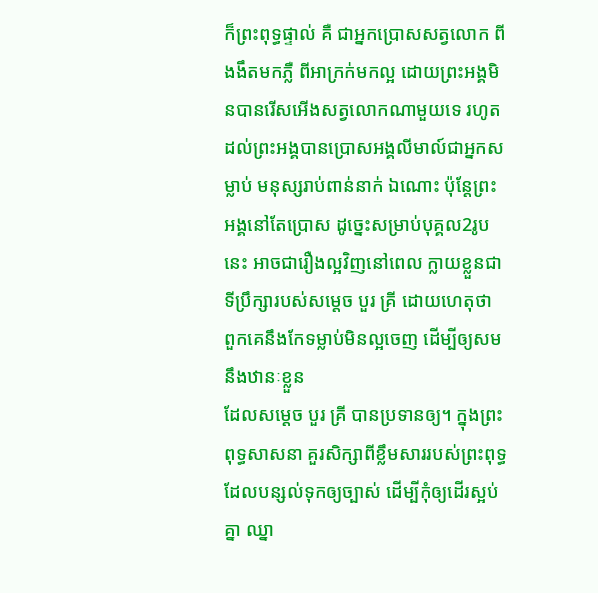ក៏ព្រះពុទ្ធផ្ទាល់ គឺ ជាអ្នកប្រោសសត្វលោក ពីងងឹតមកភ្លឺ ពីអាក្រក់មកល្អ ដោយព្រះអង្គមិនបានរើសអើងសត្វលោកណាមួយទេ រហូតដល់ព្រះអង្គបានប្រោសអង្គលីមាល៍ជាអ្នកសម្លាប់ មនុស្សរាប់ពាន់នាក់ ឯណោះ ប៉ុន្តែព្រះអង្គនៅតែប្រោស ដូច្នេះសម្រាប់បុគ្គល2រូបនេះ អាចជារឿងល្អវិញនៅពេល ក្លាយខ្លួនជាទីប្រឹក្សារបស់សម្តេច បួរ គ្រី ដោយហេតុថា ពួកគេនឹងកែទម្លាប់មិនល្អចេញ ដើម្បីឲ្យសមនឹងឋានៈខ្លួន
ដែលសម្តេច បួរ គ្រី បានប្រទានឲ្យ។ ក្នុងព្រះពុទ្ធសាសនា គួរសិក្សាពីខ្លឹមសាររបស់ព្រះពុទ្ធដែលបន្សល់ទុកឲ្យច្បាស់ ដើម្បីកុំឲ្យដើរស្អប់គ្នា ឈ្នា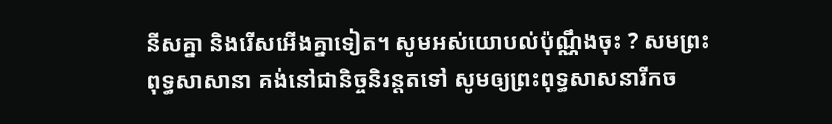នីសគ្នា និងរើសអើងគ្នាទៀត។ សូមអស់យោបល់ប៉ុណ្ណឹងចុះ ? សមព្រះពុទ្ធសាសានា គង់នៅជានិច្ចនិរន្តតទៅ សូមឲ្យព្រះពុទ្ធសាសនារីកច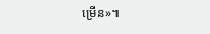ម្រើន»៕